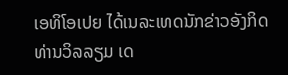ເອທິໂອເປຍ ໄດ້ເນລະເທດນັກຂ່າວອັງກິດ ທ່ານວິລລຽມ ເດ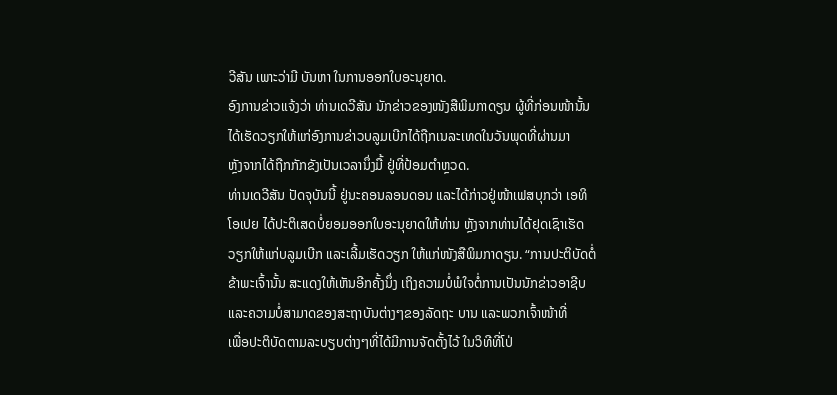ວີສັນ ເພາະວ່າມີ ບັນຫາ ໃນການອອກໃບອະນຸຍາດ.
ອົງການຂ່າວແຈ້ງວ່າ ທ່ານເດວີສັນ ນັກຂ່າວຂອງໜັງສືພິມກາດຽນ ຜູ້ທີ່ກ່ອນໜ້ານັ້ນ
ໄດ້ເຮັດວຽກໃຫ້ແກ່ອົງການຂ່າວບລູມເບີກໄດ້ຖືກເນລະເທດໃນວັນພຸດທີ່ຜ່ານມາ
ຫຼັງຈາກໄດ້ຖືກກັກຂັງເປັນເວລານຶ່ງມື້ ຢູ່ທີ່ປ້ອມຕຳຫຼວດ.
ທ່ານເດວີສັນ ປັດຈຸບັນນີ້ ຢູ່ນະຄອນລອນດອນ ແລະໄດ້ກ່າວຢູ່ໜ້າເຟສບຸກວ່າ ເອທິ
ໂອເປຍ ໄດ້ປະຕິເສດບໍ່ຍອມອອກໃບອະນຸຍາດໃຫ້ທ່ານ ຫຼັງຈາກທ່ານໄດ້ຢຸດເຊົາເຮັດ
ວຽກໃຫ້ແກ່ບລູມເບີກ ແລະເລີ້ມເຮັດວຽກ ໃຫ້ແກ່ໜັງສືພິມກາດຽນ. “ການປະຕິບັດຕໍ່
ຂ້າພະເຈົ້ານັ້ນ ສະແດງໃຫ້ເຫັນອີກຄັ້ງນຶ່ງ ເຖິງຄວາມບໍ່ພໍໃຈຕໍ່ການເປັນນັກຂ່າວອາຊີບ
ແລະຄວາມບໍ່ສາມາດຂອງສະຖາບັນຕ່າງໆຂອງລັດຖະ ບານ ແລະພວກເຈົ້າໜ້າທີ່
ເພື່ອປະຕິບັດຕາມລະບຽບຕ່າງໆທີ່ໄດ້ມີການຈັດຕັ້ງໄວ້ ໃນວິທີທີ່ໂປ່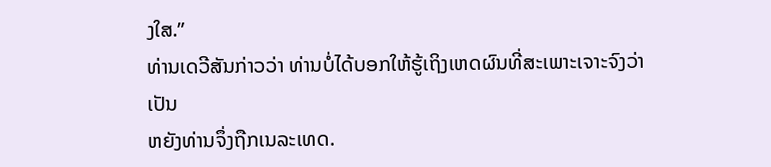ງໃສ.”
ທ່ານເດວີສັນກ່າວວ່າ ທ່ານບໍ່ໄດ້ບອກໃຫ້ຮູ້ເຖິງເຫດຜົນທີ່ສະເພາະເຈາະຈົງວ່າ ເປັນ
ຫຍັງທ່ານຈຶ່ງຖືກເນລະເທດ.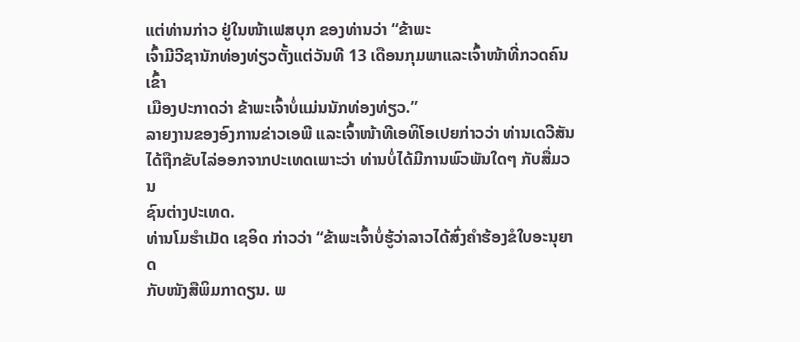ແຕ່ທ່ານກ່າວ ຢູ່ໃນໜ້າເຟສບຸກ ຂອງທ່ານວ່າ “ຂ້າພະ
ເຈົ້າມີວີຊານັກທ່ອງທ່ຽວຕັ້ງແຕ່ວັນທີ 13 ເດືອນກຸມພາແລະເຈົ້າໜ້າທີ່ກວດຄົນເຂົ້າ
ເມືອງປະກາດວ່າ ຂ້າພະເຈົ້າບໍ່ແມ່ນນັກທ່ອງທ່ຽວ.”
ລາຍງານຂອງອົງການຂ່າວເອພີ ແລະເຈົ້າໜ້າທີເອທິໂອເປຍກ່າວວ່າ ທ່ານເດວີສັນ
ໄດ້ຖືກຂັບໄລ່ອອກຈາກປະເທດເພາະວ່າ ທ່ານບໍ່ໄດ້ມີການພົວພັນໃດໆ ກັບສື່ມວນ
ຊົນຕ່າງປະເທດ.
ທ່ານໂມຮໍາເມັດ ເຊອິດ ກ່າວວ່າ “ຂ້າພະເຈົ້າບໍ່ຮູ້ວ່າລາວໄດ້ສົ່ງຄຳຮ້ອງຂໍໃບອະນຸຍາດ
ກັບໜັງສືພິມກາດຽນ. ພ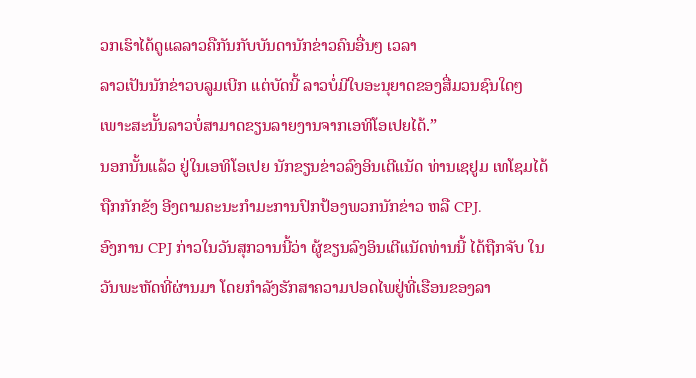ວກເຮົາໄດ້ດູແລລາວຄືກັນກັບບັນດານັກຂ່າວຄົນອື່ນໆ ເວລາ
ລາວເປັນນັກຂ່າວບລູມເບີກ ແຕ່ບັດນີ້ ລາວບໍ່ມີໃບອະນຸຍາດຂອງສື່ມວນຊົນໃດໆ
ເພາະສະນັ້ນລາວບໍ່ສາມາດຂຽນລາຍງານຈາກເອທິໂອເປຍໄດ້.”
ນອກນັ້ນແລ້ວ ຢູ່ໃນເອທິໂອເປຍ ນັກຂຽນຂ່າວລົງອິນເຕີແນັດ ທ່ານເຊຢູມ ເທໂຊມໄດ້
ຖືກກັກຂັງ ອີງຕາມຄະນະກຳມະການປົກປ້ອງພວກນັກຂ່າວ ຫລື CPJ.
ອົງການ CPJ ກ່າວໃນວັນສຸກວານນີ້ວ່າ ຜູ້ຂຽນລົງອິນເຕີແນັດທ່ານນີ້ ໄດ້ຖືກຈັບ ໃນ
ວັນພະຫັດທີ່ຜ່ານມາ ໂດຍກຳລັງຮັກສາຄວາມປອດໄພຢູ່ທີ່ເຮືອນຂອງລາ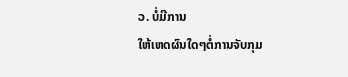ວ. ບໍ່ມີການ
ໃຫ້ເຫດຜົນໃດໆຕໍ່ການຈັບກຸມ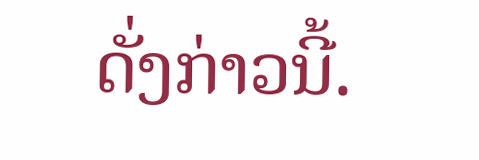ດັ່ງກ່າວນີ້.